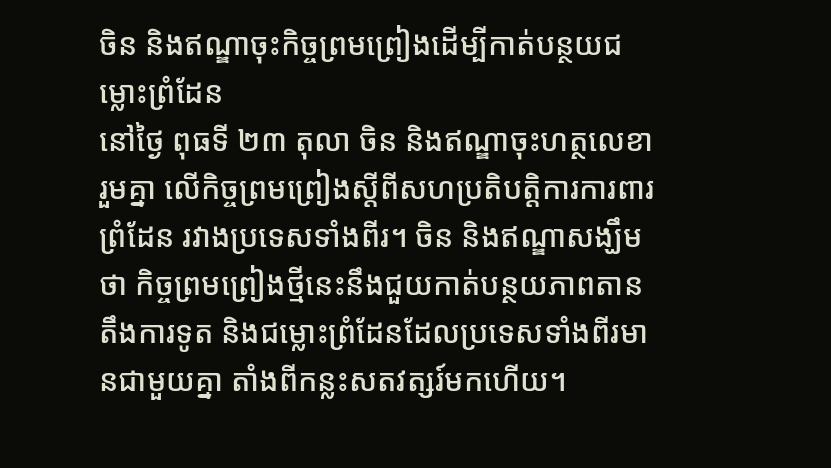ចិន និងឥណ្ឌាចុះកិច្ចព្រមព្រៀងដើម្បីកាត់បន្ថយជម្លោះព្រំដែន
នៅថ្ងៃ ពុធទី ២៣ តុលា ចិន និងឥណ្ឌាចុះហត្ថលេខា រួមគ្នា លើកិច្ចព្រមព្រៀងស្តីពីសហប្រតិបត្តិការការពារព្រំដែន រវាងប្រទេសទាំងពីរ។ ចិន និងឥណ្ឌាសង្ឃឹមថា កិច្ចព្រមព្រៀងថ្មីនេះនឹងជួយកាត់បន្ថយភាពតានតឹងការទូត និងជម្លោះព្រំដែនដែលប្រទេសទាំងពីរមានជាមួយគ្នា តាំងពីកន្លះសតវត្សរ៍មកហើយ។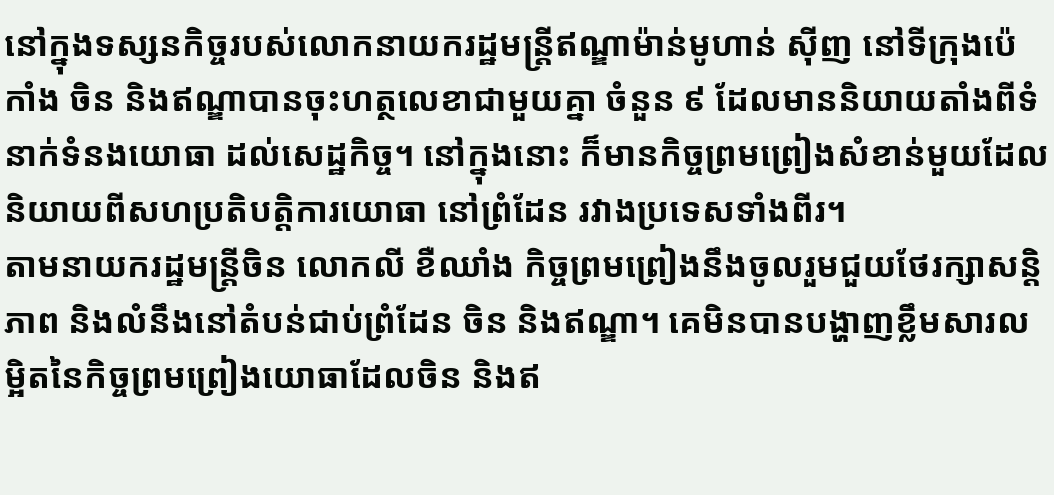នៅក្នុងទស្សនកិច្ចរបស់លោកនាយករដ្ឋមន្រ្តីឥណ្ឌាម៉ាន់មូហាន់ ស៊ីញ នៅទីក្រុងប៉េកាំង ចិន និងឥណ្ឌាបានចុះហត្ថលេខាជាមួយគ្នា ចំនួន ៩ ដែលមាននិយាយតាំងពីទំនាក់ទំនងយោធា ដល់សេដ្ឋកិច្ច។ នៅក្នុងនោះ ក៏មានកិច្ចព្រមព្រៀងសំខាន់មួយដែលនិយាយពីសហប្រតិបត្តិការយោធា នៅព្រំដែន រវាងប្រទេសទាំងពីរ។
តាមនាយករដ្ឋមន្រ្តីចិន លោកលី ខឺឈាំង កិច្ចព្រមព្រៀងនឹងចូលរួមជួយថែរក្សាសន្តិភាព និងលំនឹងនៅតំបន់ជាប់ព្រំដែន ចិន និងឥណ្ឌា។ គេមិនបានបង្ហាញខ្លឹមសារលម្អិតនៃកិច្ចព្រមព្រៀងយោធាដែលចិន និងឥ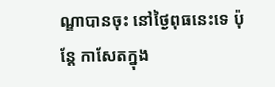ណ្ឌាបានចុះ នៅថ្ងៃពុធនេះទេ ប៉ុន្តែ កាសែតក្នុង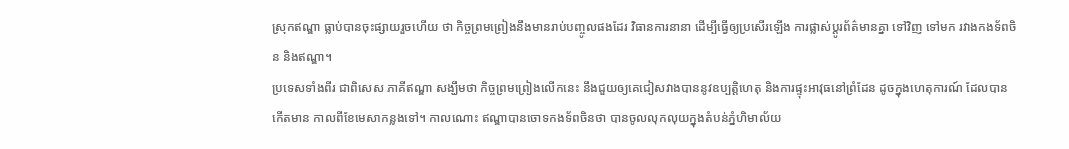ស្រុកឥណ្ឌា ធ្លាប់បានចុះផ្សាយរួចហើយ ថា កិច្ចព្រមព្រៀងនឹងមានរាប់បញ្ចូលផងដែរ វិធានការនានា ដើម្បីធ្វើឲ្យប្រសើរឡើង ការផ្លាស់ប្តូរព័ត៌មានគ្នា ទៅវិញ ទៅមក រវាងកងទ័ពចិន និងឥណ្ឌា។
ប្រទេសទាំងពីរ ជាពិសេស ភាគីឥណ្ឌា សង្ឃឹមថា កិច្ចព្រមព្រៀងលើកនេះ នឹងជួយឲ្យគេជៀសវាងបាននូវឧប្បត្តិហេតុ និងការផ្ទុះអាវុធនៅព្រំដែន ដូចក្នុងហេតុការណ៍ ដែលបានកើតមាន កាលពីខែមេសាកន្លងទៅ។ កាលណោះ ឥណ្ឌាបានចោទកងទ័ពចិនថា បានចូលលុកលុយក្នុងតំបន់ភ្នំហិមាល័យ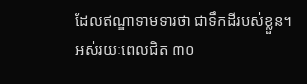ដែលឥណ្ឌាទាមទារថា ជាទឹកដីរបស់ខ្លួន។
អស់រយៈពេលជិត ៣០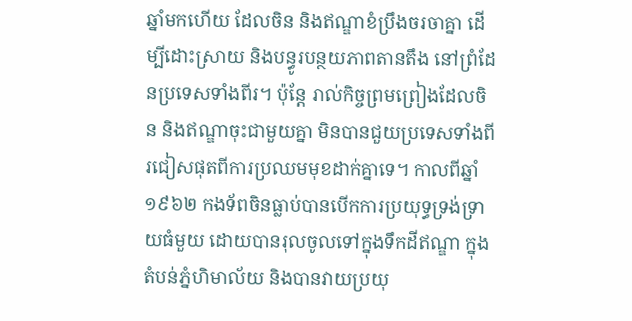ឆ្នាំមកហើយ ដែលចិន និងឥណ្ឌាខំប្រឹងចរចាគ្នា ដើម្បីដោះស្រាយ និងបន្ធូរបន្ថយភាពតានតឹង នៅព្រំដែនប្រទេសទាំងពីរ។ ប៉ុន្តែ រាល់កិច្ចព្រមព្រៀងដែលចិន និងឥណ្ឌាចុះជាមួយគ្នា មិនបានជួយប្រទេសទាំងពីរជៀសផុតពីការប្រឈមមុខដាក់គ្នាទេ។ កាលពីឆ្នាំ ១៩៦២ កងទ័ពចិនធ្លាប់បានបើកការប្រយុទ្ធទ្រង់ទ្រាយធំមួយ ដោយបានរុលចូលទៅក្នុងទឹកដីឥណ្ឌា ក្នុងតំបន់ភ្នំហិមាល័យ និងបានវាយប្រយុ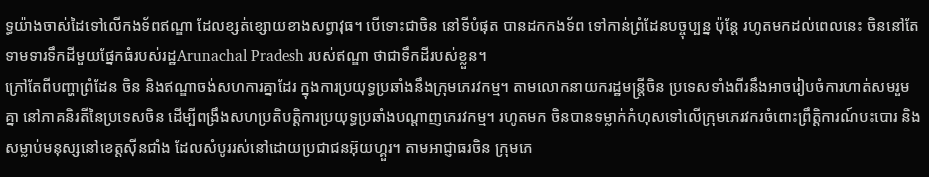ទ្ធយ៉ាងចាស់ដៃទៅលើកងទ័ពឥណ្ឌា ដែលខ្សត់ខ្សោយខាងសព្វាវុធ។ បើទោះជាចិន នៅទីបំផុត បានដកកងទ័ព ទៅកាន់ព្រំដែនបច្ចុប្បន្ន ប៉ុន្តែ រហូតមកដល់ពេលនេះ ចិននៅតែទាមទារទឹកដីមួយផ្នែកធំរបស់រដ្ឋArunachal Pradesh របស់ឥណ្ឌា ថាជាទឹកដីរបស់ខ្លួន។
ក្រៅតែពីបញ្ហាព្រំដែន ចិន និងឥណ្ឌាចង់សហការគ្នាដែរ ក្នុងការប្រយុទ្ធប្រឆាំងនឹងក្រុមភេរវកម្ម។ តាមលោកនាយករដ្ឋមន្រ្តីចិន ប្រទេសទាំងពីរនឹងអាចរៀបចំការហាត់សមរួមគ្នា នៅភាគនិរតីនៃប្រទេសចិន ដើម្បីពង្រឹងសហប្រតិបត្តិការប្រយុទ្ធប្រឆាំងបណ្តាញភេរវកម្ម។ រហូតមក ចិនបានទម្លាក់កំហុសទៅលើក្រុមភេរវករចំពោះព្រឹត្តិការណ៍បះបោរ និងសម្លាប់មនុស្សនៅខេត្តស៊ីនជាំង ដែលសំបូររស់នៅដោយប្រជាជនអ៊ុយហ្គួរ។ តាមអាជ្ញាធរចិន ក្រុមភេ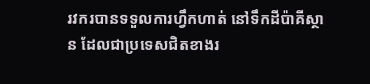រវករបានទទួលការហ្វឹកហាត់ នៅទឹកដីប៉ាគីស្ថាន ដែលជាប្រទេសជិតខាងរ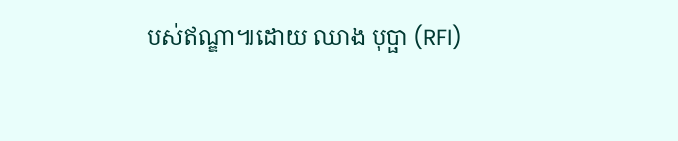បស់ឥណ្ឌា៕ដោយ ឈាង បុប្ផា (RFI)